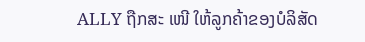ALLY ຖືກສະ ເໜີ ໃຫ້ລູກຄ້າຂອງບໍລິສັດ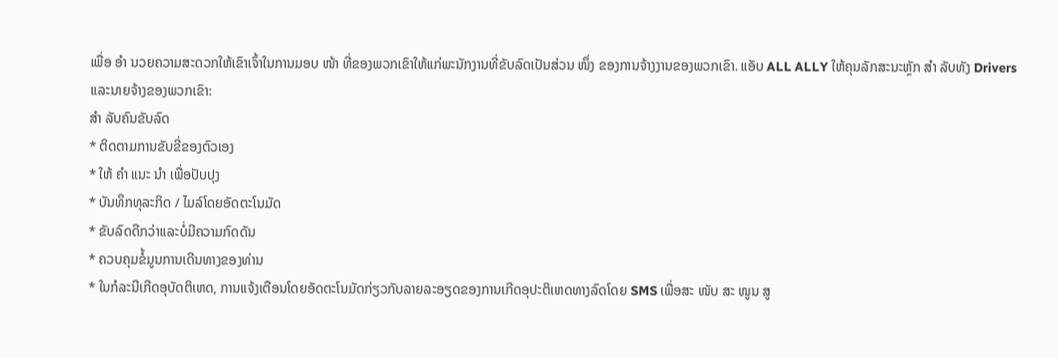ເພື່ອ ອຳ ນວຍຄວາມສະດວກໃຫ້ເຂົາເຈົ້າໃນການມອບ ໜ້າ ທີ່ຂອງພວກເຂົາໃຫ້ແກ່ພະນັກງານທີ່ຂັບລົດເປັນສ່ວນ ໜຶ່ງ ຂອງການຈ້າງງານຂອງພວກເຂົາ. ແອັບ ALL ALLY ໃຫ້ຄຸນລັກສະນະຫຼັກ ສຳ ລັບທັງ Drivers ແລະນາຍຈ້າງຂອງພວກເຂົາ:
ສຳ ລັບຄົນຂັບລົດ
* ຕິດຕາມການຂັບຂີ່ຂອງຕົວເອງ
* ໃຫ້ ຄຳ ແນະ ນຳ ເພື່ອປັບປຸງ
* ບັນທຶກທຸລະກິດ / ໄມລ໌ໂດຍອັດຕະໂນມັດ
* ຂັບລົດດີກວ່າແລະບໍ່ມີຄວາມກົດດັນ
* ຄວບຄຸມຂໍ້ມູນການເດີນທາງຂອງທ່ານ
* ໃນກໍລະນີເກີດອຸບັດຕິເຫດ, ການແຈ້ງເຕືອນໂດຍອັດຕະໂນມັດກ່ຽວກັບລາຍລະອຽດຂອງການເກີດອຸປະຕິເຫດທາງລົດໂດຍ SMS ເພື່ອສະ ໜັບ ສະ ໜູນ ສູ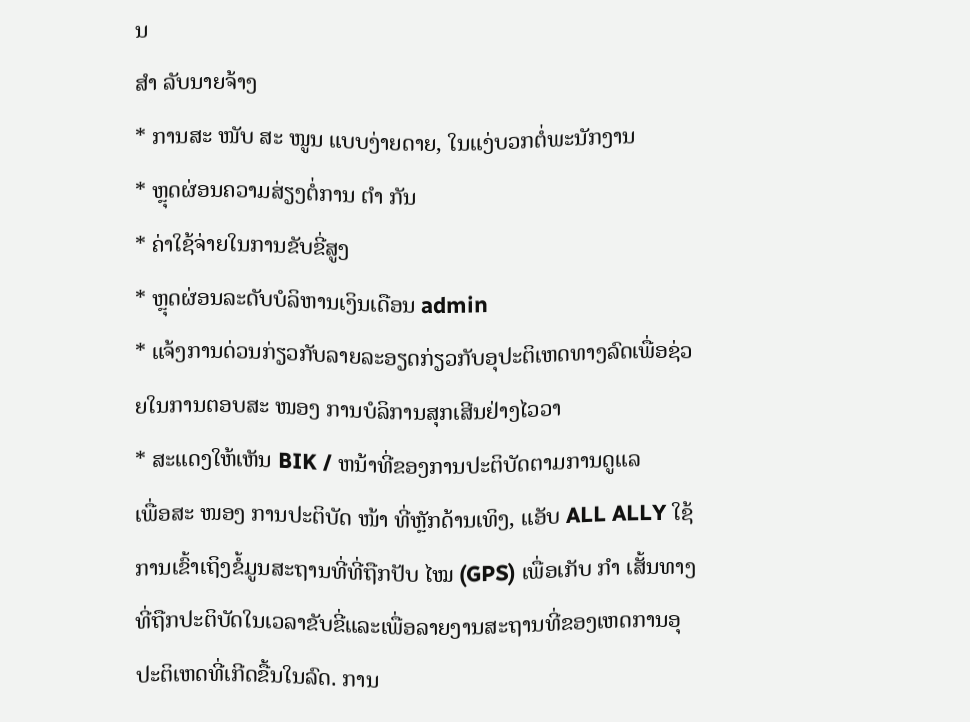ນ
ສຳ ລັບນາຍຈ້າງ
* ການສະ ໜັບ ສະ ໜູນ ແບບງ່າຍດາຍ, ໃນແງ່ບວກຕໍ່ພະນັກງານ
* ຫຼຸດຜ່ອນຄວາມສ່ຽງຕໍ່ການ ຕຳ ກັນ
* ຄ່າໃຊ້ຈ່າຍໃນການຂັບຂີ່ສູງ
* ຫຼຸດຜ່ອນລະດັບບໍລິຫານເງິນເດືອນ admin
* ແຈ້ງການດ່ວນກ່ຽວກັບລາຍລະອຽດກ່ຽວກັບອຸປະຕິເຫດທາງລົດເພື່ອຊ່ວຍໃນການຕອບສະ ໜອງ ການບໍລິການສຸກເສີນຢ່າງໄວວາ
* ສະແດງໃຫ້ເຫັນ BIK / ຫນ້າທີ່ຂອງການປະຕິບັດຕາມການດູແລ
ເພື່ອສະ ໜອງ ການປະຕິບັດ ໜ້າ ທີ່ຫຼັກດ້ານເທິງ, ແອັບ ALL ALLY ໃຊ້ການເຂົ້າເຖິງຂໍ້ມູນສະຖານທີ່ທີ່ຖືກປັບ ໄໝ (GPS) ເພື່ອເກັບ ກຳ ເສັ້ນທາງທີ່ຖືກປະຕິບັດໃນເວລາຂັບຂີ່ແລະເພື່ອລາຍງານສະຖານທີ່ຂອງເຫດການອຸປະຕິເຫດທີ່ເກີດຂື້ນໃນລົດ. ການ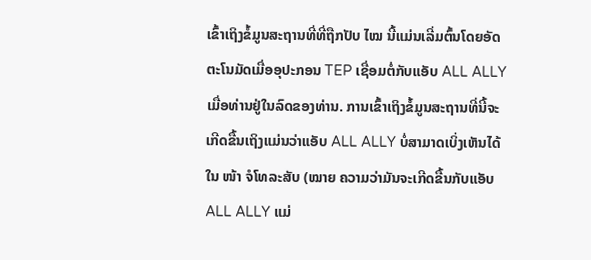ເຂົ້າເຖິງຂໍ້ມູນສະຖານທີ່ທີ່ຖືກປັບ ໄໝ ນີ້ແມ່ນເລີ່ມຕົ້ນໂດຍອັດຕະໂນມັດເມື່ອອຸປະກອນ TEP ເຊື່ອມຕໍ່ກັບແອັບ ALL ALLY ເມື່ອທ່ານຢູ່ໃນລົດຂອງທ່ານ. ການເຂົ້າເຖິງຂໍ້ມູນສະຖານທີ່ນີ້ຈະເກີດຂື້ນເຖິງແມ່ນວ່າແອັບ ALL ALLY ບໍ່ສາມາດເບິ່ງເຫັນໄດ້ໃນ ໜ້າ ຈໍໂທລະສັບ (ໝາຍ ຄວາມວ່າມັນຈະເກີດຂື້ນກັບແອັບ ALL ALLY ແມ່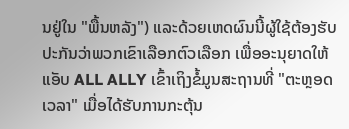ນຢູ່ໃນ "ພື້ນຫລັງ") ແລະດ້ວຍເຫດຜົນນີ້ຜູ້ໃຊ້ຕ້ອງຮັບປະກັນວ່າພວກເຂົາເລືອກຕົວເລືອກ ເພື່ອອະນຸຍາດໃຫ້ແອັບ ALL ALLY ເຂົ້າເຖິງຂໍ້ມູນສະຖານທີ່ "ຕະຫຼອດເວລາ" ເມື່ອໄດ້ຮັບການກະຕຸ້ນ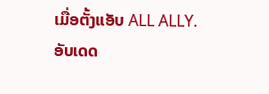ເມື່ອຕັ້ງແອັບ ALL ALLY.
ອັບເດດ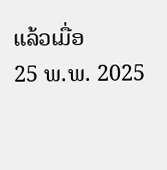ແລ້ວເມື່ອ
25 ພ.ພ. 2025